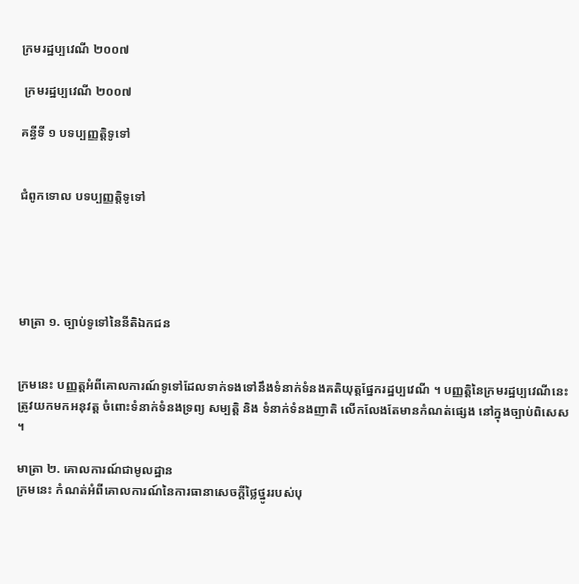ក្រមរដ្ឋប្បវេណី ២០០៧

 ក្រមរដ្ឋប្បវេណី ២០០៧

គន្ធីទី ១ បទប្បញ្ញត្តិទូទៅ


ជំពូកទោល បទប្បញ្ញត្តិទូទៅ





មាត្រា ១. ច្បាប់ទូទៅនៃនីតិឯកជន


ក្រមនេះ បញ្ញត្តអំពីគោលការណ៍ទូទៅដែលទាក់ទងទៅនឹងទំនាក់ទំនងគតិយុត្តផ្នែករដ្ឋប្បវេណី ។ បញ្ញត្តិនៃក្រមរដ្ឋប្បវេណីនេះ ត្រូវយកមកអនុវត្ត ចំពោះទំនាក់ទំនងទ្រព្យ សម្បត្តិ និង ទំនាក់ទំនងញាតិ លើកលែងតែមានកំណត់ផ្សេង នៅក្នុងច្បាប់ពិសេស ។

មាត្រា ២. គោលការណ៍ជាមូលដ្ឋាន
ក្រមនេះ កំណត់អំពីគោលការណ៍នៃការធានាសេចក្ដីថ្លៃថ្នូររបស់បុ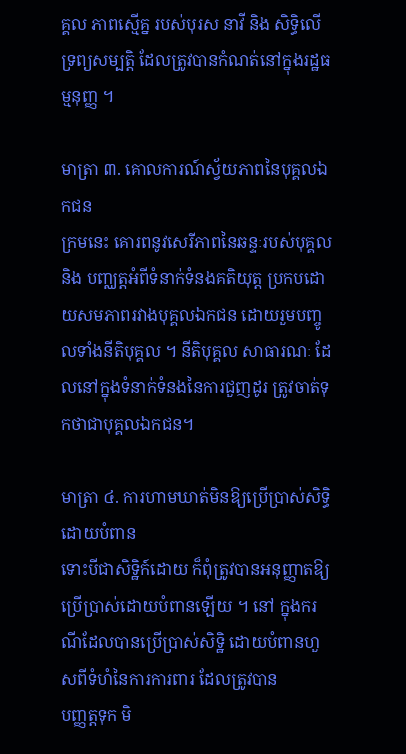គ្គល ភាពស្មើគ្ន របស់បុរស នាវី និង សិទ្ធិលើទ្រព្យសម្បត្តិ ដែលត្រូវបានកំណត់នៅក្នុងរដ្ឋធម្មនុញ្ញ ។

មាត្រា ៣. គោលការណ៍ស្វ័យភាពនៃបុគ្គលឯកជន
ក្រមនេះ គោរពនូវសេរីភាពនៃឆន្ទៈរបស់បុគ្គល និង បញ្ឈត្តអំពីទំនាក់ទំនងគតិយុត្ត ប្រកបដោយសមភាពរវាងបុគ្គលឯកជន ដោយរួមបញ្ចូលទាំងនីតិបុគ្គល ។ នីតិបុគ្គល សាធារណៈ ដែលនៅក្នុងទំនាក់ទំនងនៃការជួញដូរ ត្រូវចាត់ទុកថាជាបុគ្គលឯកជន។

មាត្រា ៤. ការហាមឃាត់មិនឱ្យប្រើប្រាស់សិទ្ធិដោយបំពាន
ទោះបីជាសិទ្ឋិក៍ដោយ ក៏ពុំត្រូវបានអនុញ្ញាតឱ្យប្រើប្រាស់ដោយបំពានឡើយ ។ នៅ ក្នុងករណីដែលបានប្រើប្រាស់សិទ្ឋិ ដោយបំពានហួសពីទំហំនៃការការពារ ដែលត្រូវបាន
បញ្ញត្តទុក មិ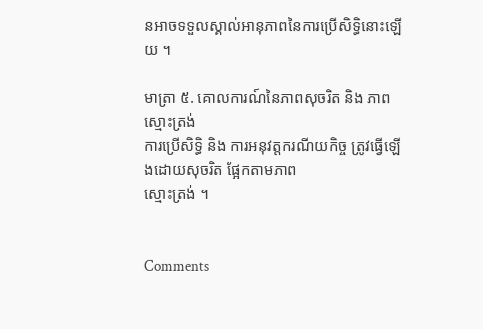នអាចទទួលស្គាល់អានុភាពនៃការប្រើសិទ្ធិនោះឡើយ ។

មាត្រា ៥. គោលការណ៍នៃភាពសុចរិត និង ភាពស្មោះត្រង់
ការប្រើសិទ្ធិ និង ការអនុវត្តករណីយកិច្ច ត្រូវធ្វើឡើងដោយសុចរិត ផ្អែកតាមភាព
ស្មោះត្រង់ ។


Comments